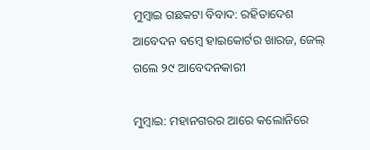ମୁମ୍ବାଇ ଗଛକଟା ବିବାଦ: ରହିତାଦେଶ ଆବେଦନ ବମ୍ବେ ହାଇକୋର୍ଟର ଖାରଜ, ଜେଲ୍ ଗଲେ ୨୯ ଆବେଦନକାରୀ

ମୁମ୍ବାଇ: ମହାନଗରର ଆରେ କଲୋନିରେ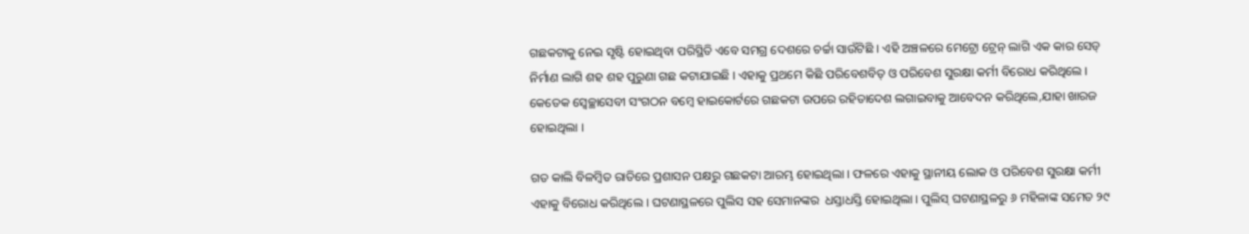ଗଛକଟାକୁ ନେଇ ସୃଷ୍ଟି ହୋଇଥିବା ପରିସ୍ଥିତି ଏବେ ସମଗ୍ର ଦେଶରେ ଚର୍ଚ୍ଚା ସାଉଁଟିଛି । ଏହି ଅଞ୍ଚଳରେ ମେଟ୍ରୋ ଟ୍ରେନ୍ ଲାଗି ଏକ କାର ସେଡ୍ ନିର୍ମାଣ ଲାଗି ଶହ ଶହ ପୁରୁଣା ଗଛ କଟାଯାଇଛି । ଏହାକୁ ପ୍ରଥମେ କିଛି ପରିବେଶବିତ୍ ଓ ପରିବେଶ ସୁରକ୍ଷା କର୍ମୀ ବିରୋଧ କରିଥିଲେ । କେତେକ ସ୍ୱେଚ୍ଛାସେବୀ ସଂଗଠନ ବମ୍ବେ ହାଇକୋର୍ଟରେ ଗଛକଟା ଉପରେ ରହିତାଦେଶ ଲଗାଇବାକୁ ଆବେଦନ କରିଥିଲେ,ଯାହା ଖାରଜ ହୋଇଥିଲା ।

ଗତ କାଲି ବିଳମ୍ବିତ ରାତିରେ ପ୍ରଶାସନ ପକ୍ଷରୁ ଗଛକଟା ଆରମ୍ଭ ହୋଇଥିଲା । ଫଳରେ ଏହାକୁ ସ୍ଥାନୀୟ ଲୋକ ଓ ପରିବେଶ ସୁରକ୍ଷା କର୍ମୀ ଏହାକୁ ବିରୋଧ କରିଥିଲେ । ଘଟଣାସ୍ଥଳରେ ପୁଲିସ ସହ ସେମାନଙ୍କର  ଧସ୍ତାଧସ୍ତି ହୋଇଥିଲା । ପୁଲିସ୍ ଘଟଣାସ୍ଥଳରୁ ୬ ମହିଳାଙ୍କ ସମେତ ୨୯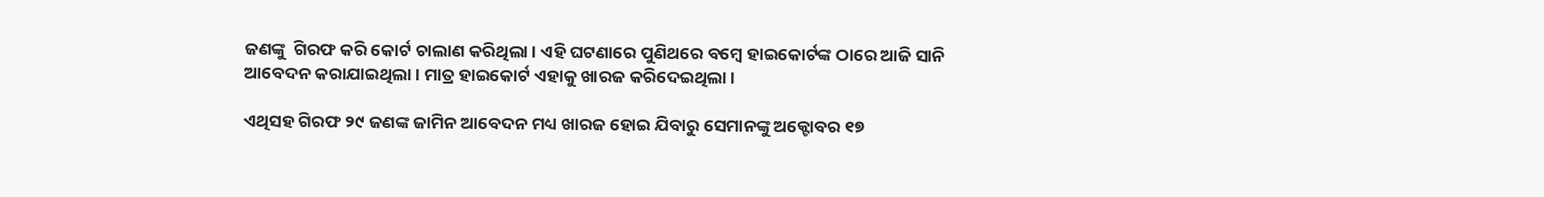ଜଣଙ୍କୁ  ଗିରଫ କରି କୋର୍ଟ ଚାଲାଣ କରିଥିଲା । ଏହି ଘଟଣାରେ ପୁଣିଥରେ ବମ୍ବେ ହାଇକୋର୍ଟଙ୍କ ଠାରେ ଆଜି ସାନି ଆବେଦନ କରାଯାଇଥିଲା । ମାତ୍ର ହାଇକୋର୍ଟ ଏହାକୁ ଖାରଜ କରିଦେଇଥିଲା ।

ଏଥିସହ ଗିରଫ ୨୯ ଜଣଙ୍କ ଜାମିନ ଆବେଦନ ମଧ୍ୟ ଖାରଜ ହୋଇ ଯିବାରୁ ସେମାନଙ୍କୁ ଅକ୍ଟୋବର ୧୭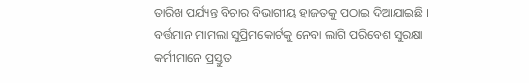ତାରିଖ ପର୍ଯ୍ୟନ୍ତ ବିଚାର ବିଭାଗୀୟ ହାଜତକୁ ପଠାଇ ଦିଆଯାଇଛି ।
ବର୍ତ୍ତମାନ ମାମଲା ସୁପ୍ରିମକୋର୍ଟକୁ ନେବା ଲାଗି ପରିବେଶ ସୁରକ୍ଷା କର୍ମୀମାନେ ପ୍ରସ୍ତୁତ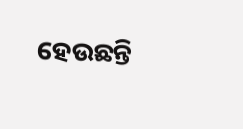ହେଉଛନ୍ତି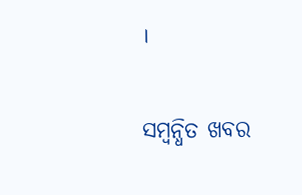।

ସମ୍ବନ୍ଧିତ ଖବର